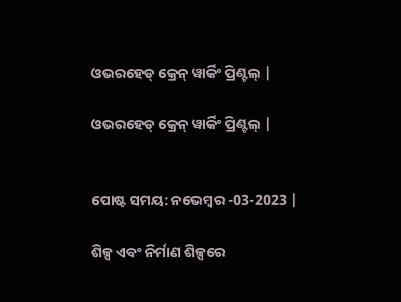ଓଭରହେଡ୍ କ୍ରେନ୍ ୱାର୍କିଂ ପ୍ରିଣ୍ଟଲ୍ |

ଓଭରହେଡ୍ କ୍ରେନ୍ ୱାର୍କିଂ ପ୍ରିଣ୍ଟଲ୍ |


ପୋଷ୍ଟ ସମୟ: ନଭେମ୍ବର -03-2023 |

ଶିଳ୍ପ ଏବଂ ନିର୍ମାଣ ଶିଳ୍ପରେ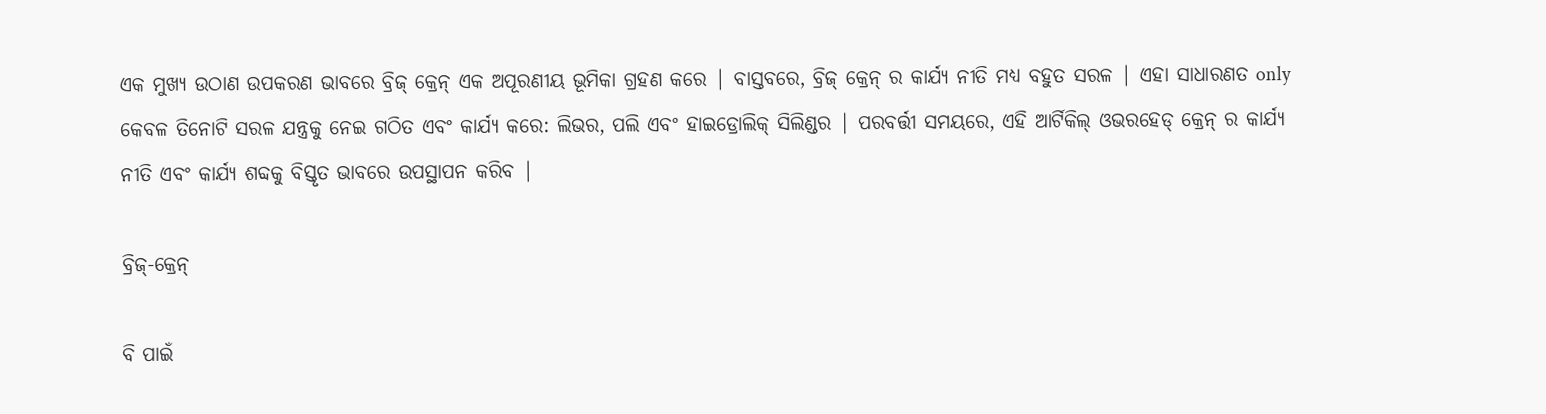ଏକ ମୁଖ୍ୟ ଉଠାଣ ଉପକରଣ ଭାବରେ ବ୍ରିଜ୍ କ୍ରେନ୍ ଏକ ଅପୂରଣୀୟ ଭୂମିକା ଗ୍ରହଣ କରେ | ବାସ୍ତବରେ, ବ୍ରିଜ୍ କ୍ରେନ୍ ର କାର୍ଯ୍ୟ ନୀତି ମଧ୍ୟ ବହୁତ ସରଳ | ଏହା ସାଧାରଣତ only କେବଳ ତିନୋଟି ସରଳ ଯନ୍ତ୍ରକୁ ନେଇ ଗଠିତ ଏବଂ କାର୍ଯ୍ୟ କରେ: ଲିଭର, ପଲି ଏବଂ ହାଇଡ୍ରୋଲିକ୍ ସିଲିଣ୍ଡର | ପରବର୍ତ୍ତୀ ସମୟରେ, ଏହି ଆର୍ଟିକିଲ୍ ଓଭରହେଡ୍ କ୍ରେନ୍ ର କାର୍ଯ୍ୟ ନୀତି ଏବଂ କାର୍ଯ୍ୟ ଶବ୍ଦକୁ ବିସ୍ତୃତ ଭାବରେ ଉପସ୍ଥାପନ କରିବ |

ବ୍ରିଜ୍-କ୍ରେନ୍

ବି ପାଇଁ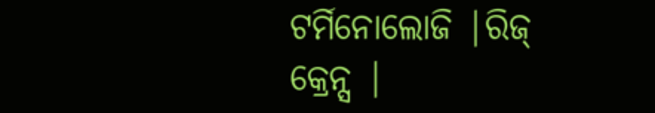ଟର୍ମିନୋଲୋଜି |ରିଜ୍ କ୍ରେନ୍ସ |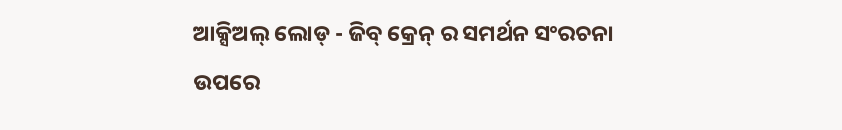ଆକ୍ସିଅଲ୍ ଲୋଡ୍ - ଜିବ୍ କ୍ରେନ୍ ର ସମର୍ଥନ ସଂରଚନା ଉପରେ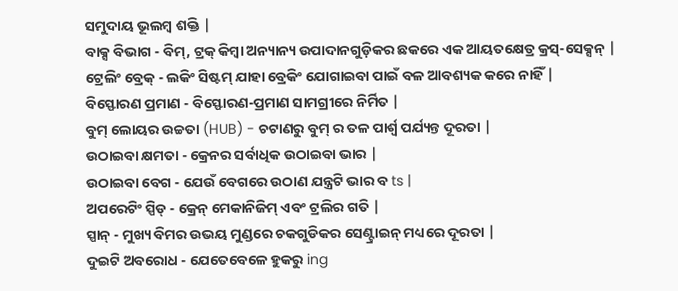ସମୁଦାୟ ଭୂଲମ୍ବ ଶକ୍ତି |
ବାକ୍ସ ବିଭାଗ - ବିମ୍, ଟ୍ରକ୍ କିମ୍ବା ଅନ୍ୟାନ୍ୟ ଉପାଦାନଗୁଡ଼ିକର ଛକରେ ଏକ ଆୟତକ୍ଷେତ୍ର କ୍ରସ୍-ସେକ୍ସନ୍ |
ଟ୍ରେଲିଂ ବ୍ରେକ୍ - ଲକିଂ ସିଷ୍ଟମ୍ ଯାହା ବ୍ରେକିଂ ଯୋଗାଇବା ପାଇଁ ବଳ ଆବଶ୍ୟକ କରେ ନାହିଁ |
ବିସ୍ଫୋରଣ ପ୍ରମାଣ - ବିସ୍ଫୋରଣ-ପ୍ରମାଣ ସାମଗ୍ରୀରେ ନିର୍ମିତ |
ବୁମ୍ ଲୋୟର ଉଚ୍ଚତା (HUB) - ଚଟାଣରୁ ବୁମ୍ ର ତଳ ପାର୍ଶ୍ୱ ପର୍ଯ୍ୟନ୍ତ ଦୂରତା |
ଉଠାଇବା କ୍ଷମତା - କ୍ରେନର ସର୍ବାଧିକ ଉଠାଇବା ଭାର |
ଉଠାଇବା ବେଗ - ଯେଉଁ ବେଗରେ ଉଠାଣ ଯନ୍ତ୍ରଟି ଭାର ବ ts |
ଅପରେଟିଂ ସ୍ପିଡ୍ - କ୍ରେନ୍ ମେକାନିଜିମ୍ ଏବଂ ଟ୍ରଲିର ଗତି |
ସ୍ପାନ୍ - ମୁଖ୍ୟ ବିମର ଉଭୟ ମୁଣ୍ଡରେ ଚକଗୁଡିକର ସେଣ୍ଟ୍ରାଇନ୍ ମଧ୍ୟରେ ଦୂରତା |
ଦୁଇଟି ଅବରୋଧ - ଯେତେବେଳେ ହୁକରୁ ing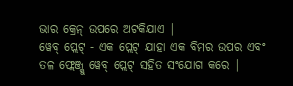ଭାର କ୍ରେନ୍ ଉପରେ ଅଟକିଯାଏ |
ୱେବ୍ ପ୍ଲେଟ୍ - ଏକ ପ୍ଲେଟ୍ ଯାହା ଏକ ବିମର ଉପର ଏବଂ ତଳ ଫ୍ଲେଞ୍ଜ୍କୁ ୱେବ୍ ପ୍ଲେଟ୍ ସହିତ ସଂଯୋଗ କରେ |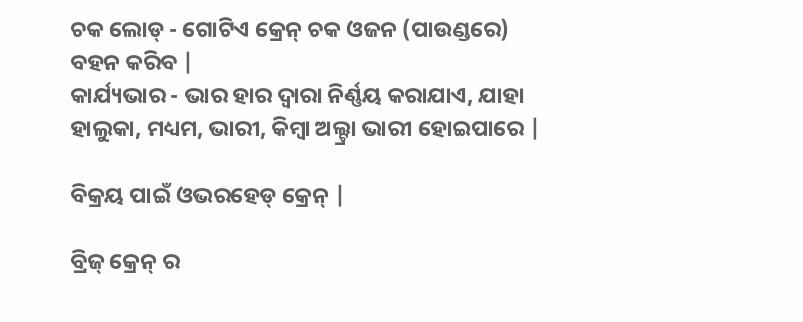ଚକ ଲୋଡ୍ - ଗୋଟିଏ କ୍ରେନ୍ ଚକ ଓଜନ (ପାଉଣ୍ଡରେ) ବହନ କରିବ |
କାର୍ଯ୍ୟଭାର - ଭାର ହାର ଦ୍ୱାରା ନିର୍ଣ୍ଣୟ କରାଯାଏ, ଯାହା ହାଲୁକା, ମଧ୍ୟମ, ଭାରୀ, କିମ୍ବା ଅଲ୍ଟ୍ରା ଭାରୀ ହୋଇପାରେ |

ବିକ୍ରୟ ପାଇଁ ଓଭରହେଡ୍ କ୍ରେନ୍ |

ବ୍ରିଜ୍ କ୍ରେନ୍ ର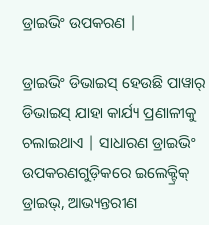ଡ୍ରାଇଭିଂ ଉପକରଣ |

ଡ୍ରାଇଭିଂ ଡିଭାଇସ୍ ହେଉଛି ପାୱାର୍ ଡିଭାଇସ୍ ଯାହା କାର୍ଯ୍ୟ ପ୍ରଣାଳୀକୁ ଚଲାଇଥାଏ | ସାଧାରଣ ଡ୍ରାଇଭିଂ ଉପକରଣଗୁଡ଼ିକରେ ଇଲେକ୍ଟ୍ରିକ୍ ଡ୍ରାଇଭ୍, ଆଭ୍ୟନ୍ତରୀଣ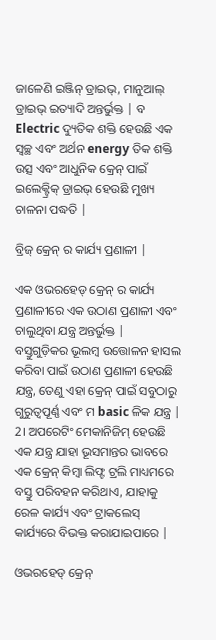ଜାଳେଣି ଇଞ୍ଜିନ୍ ଡ୍ରାଇଭ୍, ମାନୁଆଲ୍ ଡ୍ରାଇଭ୍ ଇତ୍ୟାଦି ଅନ୍ତର୍ଭୁକ୍ତ | ବ Electric ଦ୍ୟୁତିକ ଶକ୍ତି ହେଉଛି ଏକ ସ୍ୱଚ୍ଛ ଏବଂ ଅର୍ଥନ energy ତିକ ଶକ୍ତି ଉତ୍ସ ଏବଂ ଆଧୁନିକ କ୍ରେନ୍ ପାଇଁ ଇଲେକ୍ଟ୍ରିକ୍ ଡ୍ରାଇଭ୍ ହେଉଛି ମୁଖ୍ୟ ଚାଳନା ପଦ୍ଧତି |

ବ୍ରିଜ୍ କ୍ରେନ୍ ର କାର୍ଯ୍ୟ ପ୍ରଣାଳୀ |

ଏକ ଓଭରହେଡ୍ କ୍ରେନ୍ ର କାର୍ଯ୍ୟ ପ୍ରଣାଳୀରେ ଏକ ଉଠାଣ ପ୍ରଣାଳୀ ଏବଂ ଚାଲୁଥିବା ଯନ୍ତ୍ର ଅନ୍ତର୍ଭୁକ୍ତ |
ବସ୍ତୁଗୁଡ଼ିକର ଭୂଲମ୍ବ ଉତ୍ତୋଳନ ହାସଲ କରିବା ପାଇଁ ଉଠାଣ ପ୍ରଣାଳୀ ହେଉଛି ଯନ୍ତ୍ର, ତେଣୁ ଏହା କ୍ରେନ୍ ପାଇଁ ସବୁଠାରୁ ଗୁରୁତ୍ୱପୂର୍ଣ୍ଣ ଏବଂ ମ basic ଳିକ ଯନ୍ତ୍ର |
2। ଅପରେଟିଂ ମେକାନିଜିମ୍ ହେଉଛି ଏକ ଯନ୍ତ୍ର ଯାହା ଭୂସମାନ୍ତର ଭାବରେ ଏକ କ୍ରେନ୍ କିମ୍ବା ଲିଫ୍ଟ ଟ୍ରଲି ମାଧ୍ୟମରେ ବସ୍ତୁ ପରିବହନ କରିଥାଏ, ଯାହାକୁ ରେଳ କାର୍ଯ୍ୟ ଏବଂ ଟ୍ରାକଲେସ୍ କାର୍ଯ୍ୟରେ ବିଭକ୍ତ କରାଯାଇପାରେ |

ଓଭରହେଡ୍ କ୍ରେନ୍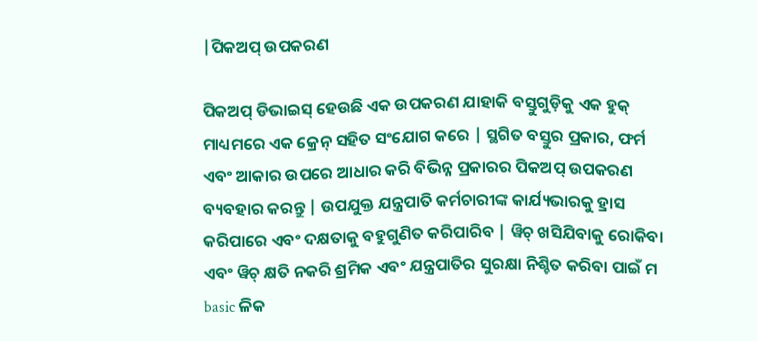|ପିକଅପ୍ ଉପକରଣ

ପିକଅପ୍ ଡିଭାଇସ୍ ହେଉଛି ଏକ ଉପକରଣ ଯାହାକି ବସ୍ତୁଗୁଡ଼ିକୁ ଏକ ହୁକ୍ ମାଧ୍ୟମରେ ଏକ କ୍ରେନ୍ ସହିତ ସଂଯୋଗ କରେ | ସ୍ଥଗିତ ବସ୍ତୁର ପ୍ରକାର, ଫର୍ମ ଏବଂ ଆକାର ଉପରେ ଆଧାର କରି ବିଭିନ୍ନ ପ୍ରକାରର ପିକଅପ୍ ଉପକରଣ ବ୍ୟବହାର କରନ୍ତୁ | ଉପଯୁକ୍ତ ଯନ୍ତ୍ରପାତି କର୍ମଚାରୀଙ୍କ କାର୍ଯ୍ୟଭାରକୁ ହ୍ରାସ କରିପାରେ ଏବଂ ଦକ୍ଷତାକୁ ବହୁଗୁଣିତ କରିପାରିବ | ୱିଚ୍ ଖସିଯିବାକୁ ରୋକିବା ଏବଂ ୱିଚ୍ କ୍ଷତି ନକରି ଶ୍ରମିକ ଏବଂ ଯନ୍ତ୍ରପାତିର ସୁରକ୍ଷା ନିଶ୍ଚିତ କରିବା ପାଇଁ ମ basic ଳିକ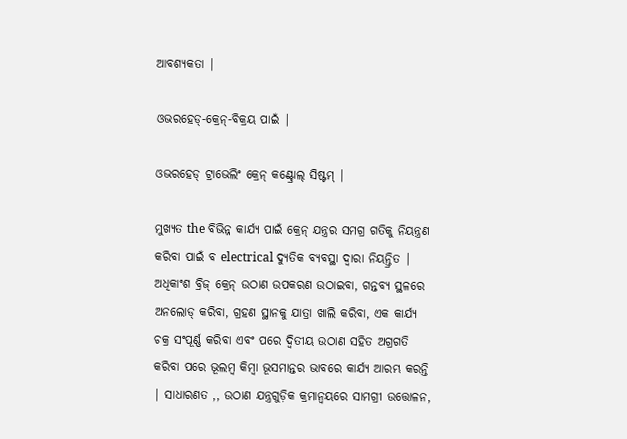ଆବଶ୍ୟକତା |

ଓଭରହେଡ୍-କ୍ରେନ୍-ବିକ୍ରୟ ପାଇଁ |

ଓଭରହେଡ୍ ଟ୍ରାଭେଲିଂ କ୍ରେନ୍ କଣ୍ଟ୍ରୋଲ୍ ସିଷ୍ଟମ୍ |

ମୁଖ୍ୟତ the ବିଭିନ୍ନ କାର୍ଯ୍ୟ ପାଇଁ କ୍ରେନ୍ ଯନ୍ତ୍ରର ସମଗ୍ର ଗତିକୁ ନିୟନ୍ତ୍ରଣ କରିବା ପାଇଁ ବ electrical ଦ୍ୟୁତିକ ବ୍ୟବସ୍ଥା ଦ୍ୱାରା ନିୟନ୍ତ୍ରିତ |
ଅଧିକାଂଶ ବ୍ରିଜ୍ କ୍ରେନ୍ ଉଠାଣ ଉପକରଣ ଉଠାଇବା, ଗନ୍ତବ୍ୟ ସ୍ଥଳରେ ଅନଲୋଡ୍ କରିବା, ଗ୍ରହଣ ସ୍ଥାନକୁ ଯାତ୍ରା ଖାଲି କରିବା, ଏକ କାର୍ଯ୍ୟ ଚକ୍ର ସଂପୂର୍ଣ୍ଣ କରିବା ଏବଂ ପରେ ଦ୍ୱିତୀୟ ଉଠାଣ ସହିତ ଅଗ୍ରଗତି କରିବା ପରେ ଭୂଲମ୍ବ କିମ୍ବା ଭୂସମାନ୍ତର ଭାବରେ କାର୍ଯ୍ୟ ଆରମ୍ଭ କରନ୍ତି | ସାଧାରଣତ ,, ଉଠାଣ ଯନ୍ତ୍ରଗୁଡ଼ିକ କ୍ରମାନ୍ୱୟରେ ସାମଗ୍ରୀ ଉତ୍ତୋଳନ,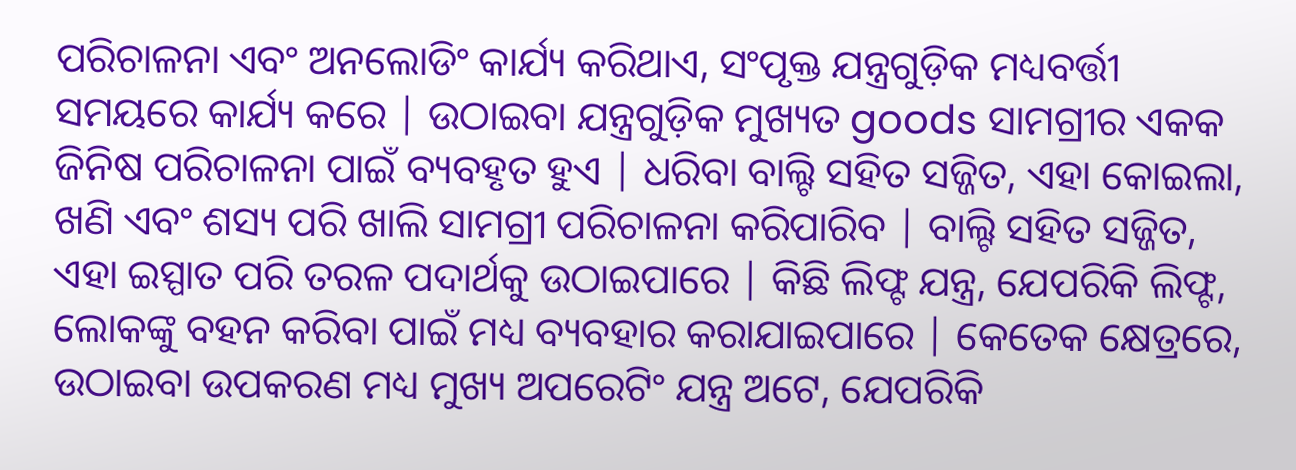ପରିଚାଳନା ଏବଂ ଅନଲୋଡିଂ କାର୍ଯ୍ୟ କରିଥାଏ, ସଂପୃକ୍ତ ଯନ୍ତ୍ରଗୁଡ଼ିକ ମଧ୍ୟବର୍ତ୍ତୀ ସମୟରେ କାର୍ଯ୍ୟ କରେ | ଉଠାଇବା ଯନ୍ତ୍ରଗୁଡ଼ିକ ମୁଖ୍ୟତ goods ସାମଗ୍ରୀର ଏକକ ଜିନିଷ ପରିଚାଳନା ପାଇଁ ବ୍ୟବହୃତ ହୁଏ | ଧରିବା ବାଲ୍ଟି ସହିତ ସଜ୍ଜିତ, ଏହା କୋଇଲା, ଖଣି ଏବଂ ଶସ୍ୟ ପରି ଖାଲି ସାମଗ୍ରୀ ପରିଚାଳନା କରିପାରିବ | ବାଲ୍ଟି ସହିତ ସଜ୍ଜିତ, ଏହା ଇସ୍ପାତ ପରି ତରଳ ପଦାର୍ଥକୁ ଉଠାଇପାରେ | କିଛି ଲିଫ୍ଟ ଯନ୍ତ୍ର, ଯେପରିକି ଲିଫ୍ଟ, ଲୋକଙ୍କୁ ବହନ କରିବା ପାଇଁ ମଧ୍ୟ ବ୍ୟବହାର କରାଯାଇପାରେ | କେତେକ କ୍ଷେତ୍ରରେ, ଉଠାଇବା ଉପକରଣ ମଧ୍ୟ ମୁଖ୍ୟ ଅପରେଟିଂ ଯନ୍ତ୍ର ଅଟେ, ଯେପରିକି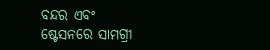ବନ୍ଦର ଏବଂ ଷ୍ଟେସନରେ ସାମଗ୍ରୀ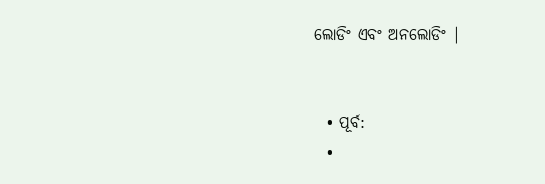ଲୋଡିଂ ଏବଂ ଅନଲୋଡିଂ |


  • ପୂର୍ବ:
  •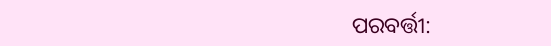ପରବର୍ତ୍ତୀ: